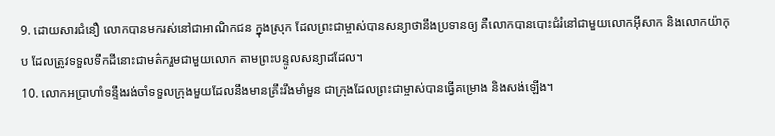9. ដោយសារជំនឿ លោកបានមករស់នៅជាអាណិកជន ក្នុងស្រុក ដែលព្រះជាម្ចាស់បានសន្យាថានឹងប្រទានឲ្យ គឺលោកបានបោះជំរំនៅជាមួយលោកអ៊ីសាក និងលោកយ៉ាកុប ដែលត្រូវទទួលទឹកដីនោះជាមត៌ករួមជាមួយលោក តាមព្រះបន្ទូលសន្យាដដែល។
10. លោកអប្រាហាំទន្ទឹងរង់ចាំទទួលក្រុងមួយដែលនឹងមានគ្រឹះរឹងមាំមួន ជាក្រុងដែលព្រះជាម្ចាស់បានធ្វើគម្រោង និងសង់ឡើង។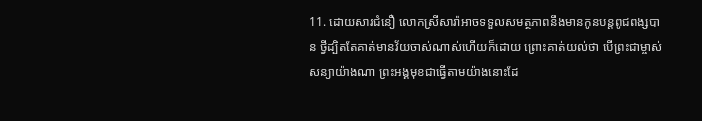11. ដោយសារជំនឿ លោកស្រីសារ៉ាអាចទទួលសមត្ថភាពនឹងមានកូនបន្ដពូជពង្សបាន ថ្វីដ្បិតតែគាត់មានវ័យចាស់ណាស់ហើយក៏ដោយ ព្រោះគាត់យល់ថា បើព្រះជាម្ចាស់សន្យាយ៉ាងណា ព្រះអង្គមុខជាធ្វើតាមយ៉ាងនោះដែ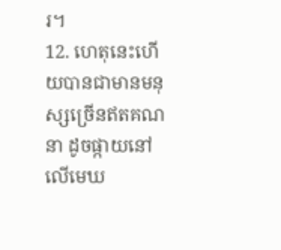រ។
12. ហេតុនេះហើយបានជាមានមនុស្សច្រើនឥតគណនា ដូចផ្កាយនៅលើមេឃ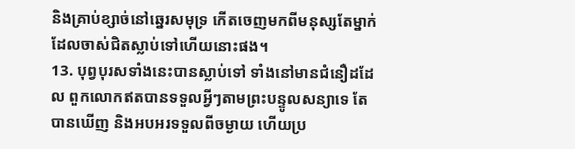និងគ្រាប់ខ្សាច់នៅឆ្នេរសមុទ្រ កើតចេញមកពីមនុស្សតែម្នាក់ ដែលចាស់ជិតស្លាប់ទៅហើយនោះផង។
13. បុព្វបុរសទាំងនេះបានស្លាប់ទៅ ទាំងនៅមានជំនឿដដែល ពួកលោកឥតបានទទួលអ្វីៗតាមព្រះបន្ទូលសន្យាទេ តែបានឃើញ និងអបអរទទួលពីចម្ងាយ ហើយប្រ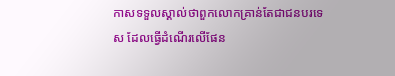កាសទទួលស្គាល់ថាពួកលោកគ្រាន់តែជាជនបរទេស ដែលធ្វើដំណើរលើផែន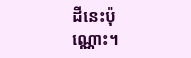ដីនេះប៉ុណ្ណោះ។